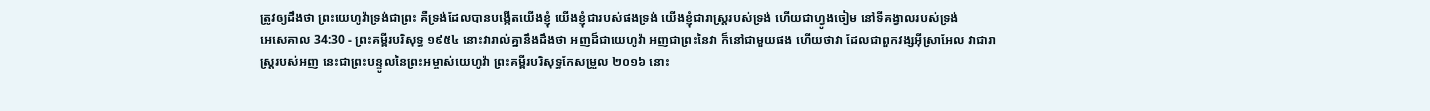ត្រូវឲ្យដឹងថា ព្រះយេហូវ៉ាទ្រង់ជាព្រះ គឺទ្រង់ដែលបានបង្កើតយើងខ្ញុំ យើងខ្ញុំជារបស់ផងទ្រង់ យើងខ្ញុំជារាស្ត្ររបស់ទ្រង់ ហើយជាហ្វូងចៀម នៅទីគង្វាលរបស់ទ្រង់
អេសេគាល 34:30 - ព្រះគម្ពីរបរិសុទ្ធ ១៩៥៤ នោះវារាល់គ្នានឹងដឹងថា អញដ៏ជាយេហូវ៉ា អញជាព្រះនៃវា ក៏នៅជាមួយផង ហើយថាវា ដែលជាពួកវង្សអ៊ីស្រាអែល វាជារាស្ត្ររបស់អញ នេះជាព្រះបន្ទូលនៃព្រះអម្ចាស់យេហូវ៉ា ព្រះគម្ពីរបរិសុទ្ធកែសម្រួល ២០១៦ នោះ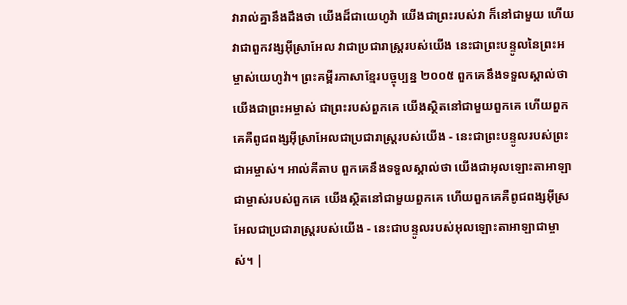វារាល់គ្នានឹងដឹងថា យើងដ៏ជាយេហូវ៉ា យើងជាព្រះរបស់វា ក៏នៅជាមួយ ហើយវាជាពួកវង្សអ៊ីស្រាអែល វាជាប្រជារាស្ត្ររបស់យើង នេះជាព្រះបន្ទូលនៃព្រះអម្ចាស់យេហូវ៉ា។ ព្រះគម្ពីរភាសាខ្មែរបច្ចុប្បន្ន ២០០៥ ពួកគេនឹងទទួលស្គាល់ថា យើងជាព្រះអម្ចាស់ ជាព្រះរបស់ពួកគេ យើងស្ថិតនៅជាមួយពួកគេ ហើយពួកគេគឺពូជពង្សអ៊ីស្រាអែលជាប្រជារាស្ត្ររបស់យើង - នេះជាព្រះបន្ទូលរបស់ព្រះជាអម្ចាស់។ អាល់គីតាប ពួកគេនឹងទទួលស្គាល់ថា យើងជាអុលឡោះតាអាឡា ជាម្ចាស់របស់ពួកគេ យើងស្ថិតនៅជាមួយពួកគេ ហើយពួកគេគឺពូជពង្សអ៊ីស្រអែលជាប្រជារាស្ត្ររបស់យើង - នេះជាបន្ទូលរបស់អុលឡោះតាអាឡាជាម្ចាស់។ |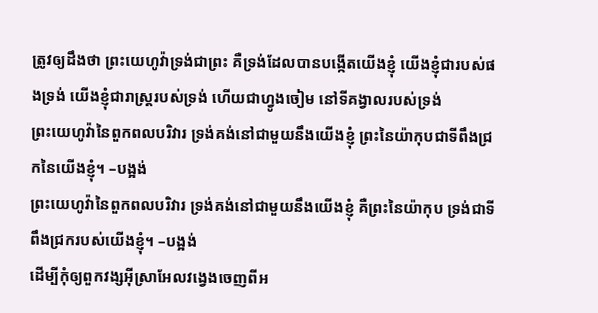ត្រូវឲ្យដឹងថា ព្រះយេហូវ៉ាទ្រង់ជាព្រះ គឺទ្រង់ដែលបានបង្កើតយើងខ្ញុំ យើងខ្ញុំជារបស់ផងទ្រង់ យើងខ្ញុំជារាស្ត្ររបស់ទ្រង់ ហើយជាហ្វូងចៀម នៅទីគង្វាលរបស់ទ្រង់
ព្រះយេហូវ៉ានៃពួកពលបរិវារ ទ្រង់គង់នៅជាមួយនឹងយើងខ្ញុំ ព្រះនៃយ៉ាកុបជាទីពឹងជ្រកនៃយើងខ្ញុំ។ –បង្អង់
ព្រះយេហូវ៉ានៃពួកពលបរិវារ ទ្រង់គង់នៅជាមួយនឹងយើងខ្ញុំ គឺព្រះនៃយ៉ាកុប ទ្រង់ជាទីពឹងជ្រករបស់យើងខ្ញុំ។ –បង្អង់
ដើម្បីកុំឲ្យពួកវង្សអ៊ីស្រាអែលវង្វេងចេញពីអ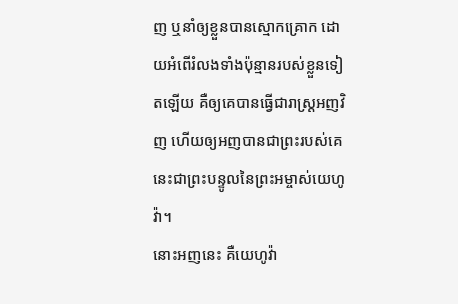ញ ឬនាំឲ្យខ្លួនបានស្មោកគ្រោក ដោយអំពើរំលងទាំងប៉ុន្មានរបស់ខ្លួនទៀតឡើយ គឺឲ្យគេបានធ្វើជារាស្ត្រអញវិញ ហើយឲ្យអញបានជាព្រះរបស់គេ នេះជាព្រះបន្ទូលនៃព្រះអម្ចាស់យេហូវ៉ា។
នោះអញនេះ គឺយេហូវ៉ា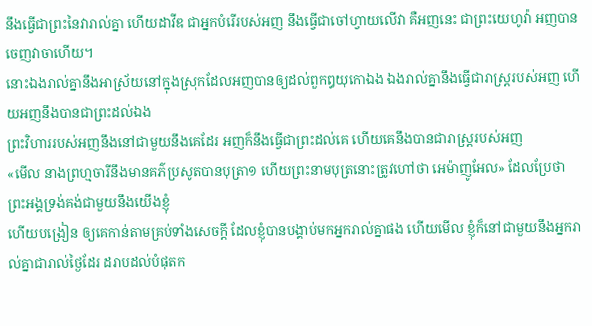នឹងធ្វើជាព្រះនៃវារាល់គ្នា ហើយដាវីឌ ជាអ្នកបំរើរបស់អញ នឹងធ្វើជាចៅហ្វាយលើវា គឺអញនេះ ជាព្រះយេហូវ៉ា អញបានចេញវាចាហើយ។
នោះឯងរាល់គ្នានឹងអាស្រ័យនៅក្នុងស្រុកដែលអញបានឲ្យដល់ពួកឰយុកោឯង ឯងរាល់គ្នានឹងធ្វើជារាស្ត្ររបស់អញ ហើយអញនឹងបានជាព្រះដល់ឯង
ព្រះវិហាររបស់អញនឹងនៅជាមួយនឹងគេដែរ អញក៏នឹងធ្វើជាព្រះដល់គេ ហើយគេនឹងបានជារាស្ត្ររបស់អញ
«មើល នាងព្រហ្មចារីនឹងមានគភ៌ប្រសូតបានបុត្រា១ ហើយព្រះនាមបុត្រនោះត្រូវហៅថា អេម៉ាញូអែល» ដែលប្រែថា ព្រះអង្គទ្រង់គង់ជាមួយនឹងយើងខ្ញុំ
ហើយបង្រៀន ឲ្យគេកាន់តាមគ្រប់ទាំងសេចក្ដី ដែលខ្ញុំបានបង្គាប់មកអ្នករាល់គ្នាផង ហើយមើល ខ្ញុំក៏នៅជាមួយនឹងអ្នករាល់គ្នាជារាល់ថ្ងៃដែរ ដរាបដល់បំផុតក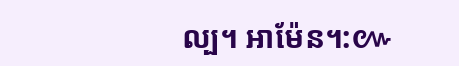ល្ប។ អាម៉ែន។:៚